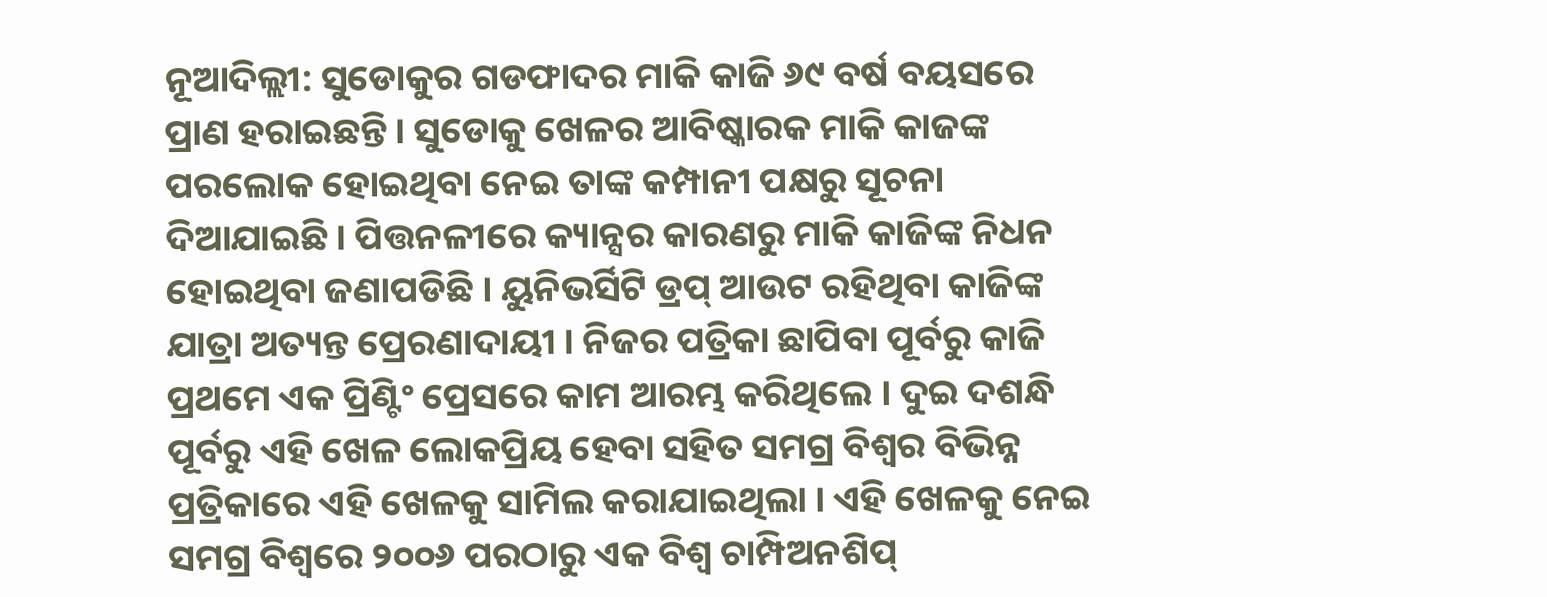ନୂଆଦିଲ୍ଲୀ: ସୁଡୋକୁର ଗଡଫାଦର ମାକି କାଜି ୬୯ ବର୍ଷ ବୟସରେ ପ୍ରାଣ ହରାଇଛନ୍ତି । ସୁଡୋକୁ ଖେଳର ଆବିଷ୍କାରକ ମାକି କାଜଙ୍କ ପରଲୋକ ହୋଇଥିବା ନେଇ ତାଙ୍କ କମ୍ପାନୀ ପକ୍ଷରୁ ସୂଚନା ଦିଆଯାଇଛି । ପିତ୍ତନଳୀରେ କ୍ୟାନ୍ସର କାରଣରୁ ମାକି କାଜିଙ୍କ ନିଧନ ହୋଇଥିବା ଜଣାପଡିଛି । ୟୁନିଭର୍ସିଟି ଡ୍ରପ୍ ଆଉଟ ରହିଥିବା କାଜିଙ୍କ ଯାତ୍ରା ଅତ୍ୟନ୍ତ ପ୍ରେରଣାଦାୟୀ । ନିଜର ପତ୍ରିକା ଛାପିବା ପୂର୍ବରୁ କାଜି ପ୍ରଥମେ ଏକ ପ୍ରିଣ୍ଟିଂ ପ୍ରେସରେ କାମ ଆରମ୍ଭ କରିଥିଲେ । ଦୁଇ ଦଶନ୍ଧି ପୂର୍ବରୁ ଏହି ଖେଳ ଲୋକପ୍ରିୟ ହେବା ସହିତ ସମଗ୍ର ବିଶ୍ୱର ବିଭିନ୍ନ ପ୍ରତ୍ରିକାରେ ଏହି ଖେଳକୁ ସାମିଲ କରାଯାଇଥିଲା । ଏହି ଖେଳକୁ ନେଇ ସମଗ୍ର ବିଶ୍ୱରେ ୨୦୦୬ ପରଠାରୁ ଏକ ବିଶ୍ୱ ଚାମ୍ପିଅନଶିପ୍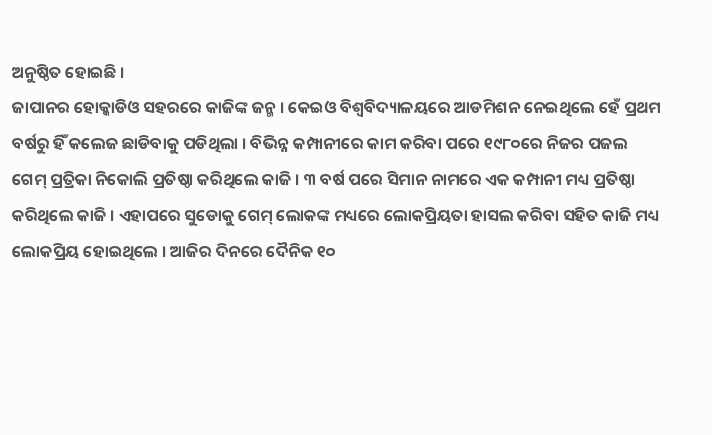ଅନୁଷ୍ଠିତ ହୋଇଛି ।
ଜାପାନର ହୋକ୍କାଡିଓ ସହରରେ କାଜିଙ୍କ ଜନ୍ମ । କେଇଓ ବିଶ୍ୱବିଦ୍ୟାଳୟରେ ଆଡମିଶନ ନେଇଥିଲେ ହେଁ ପ୍ରଥମ ବର୍ଷରୁ ହିଁ କଲେଜ ଛାଡିବାକୁ ପଡିଥିଲା । ବିଭିନ୍ନ କମ୍ପାନୀରେ କାମ କରିବା ପରେ ୧୯୮୦ରେ ନିଜର ପଜଲ ଗେମ୍ ପ୍ରତ୍ରିକା ନିକୋଲି ପ୍ରତିଷ୍ଠା କରିଥିଲେ କାଜି । ୩ ବର୍ଷ ପରେ ସିମାନ ନାମରେ ଏକ କମ୍ପାନୀ ମଧ୍ୟ ପ୍ରତିଷ୍ଠା କରିଥିଲେ କାଜି । ଏହାପରେ ସୁଡୋକୁ ଗେମ୍ ଲୋକଙ୍କ ମଧ୍ୟରେ ଲୋକପ୍ରିୟତା ହାସଲ କରିବା ସହିତ କାଜି ମଧ୍ୟ ଲୋକପ୍ରିୟ ହୋଇଥିଲେ । ଆଜିର ଦିନରେ ଦୈନିକ ୧୦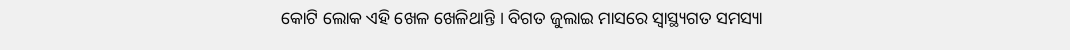କୋଟି ଲୋକ ଏହି ଖେଳ ଖେଳିଥାନ୍ତି । ବିଗତ ଜୁଲାଇ ମାସରେ ସ୍ୱାସ୍ଥ୍ୟଗତ ସମସ୍ୟା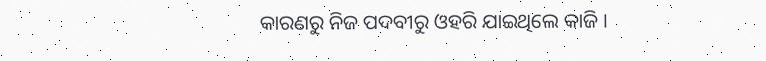କାରଣରୁ ନିଜ ପଦବୀରୁ ଓହରି ଯାଇଥିଲେ କାଜି ।